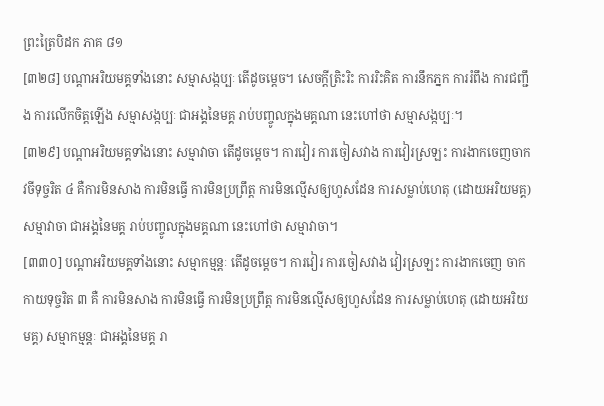ព្រះត្រៃបិដក ភាគ ៨១
[៣២៨] បណ្តាអរិយមគ្គទាំងនោះ សម្មាសង្កប្បៈ តើដូចម្តេច។ សេចក្តីត្រិះរិះ ការរិះគិត ការនឹកភ្នក ការរំពឹង ការជញ្ជឹង ការលើកចិត្តឡើង សម្មាសង្កប្បៈ ជាអង្គនៃមគ្គ រាប់បញ្ចូលក្នុងមគ្គណា នេះហៅថា សម្មាសង្កប្បៈ។
[៣២៩] បណ្តាអរិយមគ្គទាំងនោះ សម្មាវាចា តើដូចម្តេច។ ការវៀរ ការចៀសវាង ការវៀរស្រឡះ ការងាកចេញចាកវចីទុច្ចរិត ៤ គឺការមិនសាង ការមិនធ្វើ ការមិនប្រព្រឹត្ត ការមិនល្មើសឲ្យហួសដែន ការសម្លាប់ហេតុ (ដោយអរិយមគ្គ) សម្មាវាចា ជាអង្គនៃមគ្គ រាប់បញ្ចូលក្នុងមគ្គណា នេះហៅថា សម្មាវាចា។
[៣៣០] បណ្តាអរិយមគ្គទាំងនោះ សម្មាកម្មន្តៈ តើដូចម្តេច។ ការវៀរ ការចៀសវាង វៀរស្រឡះ ការងាកចេញ ចាកកាយទុច្ចរិត ៣ គឺ ការមិនសាង ការមិនធ្វើ ការមិនប្រព្រឹត្ត ការមិនល្មើសឲ្យហួសដែន ការសម្លាប់ហេតុ (ដោយអរិយមគ្គ) សម្មាកម្មន្តៈ ជាអង្គនៃមគ្គ រា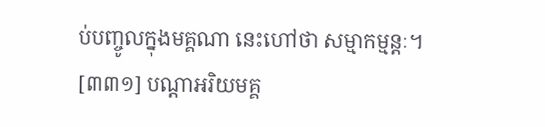ប់បញ្ចូលក្នុងមគ្គណា នេះហៅថា សម្មាកម្មន្តៈ។
[៣៣១] បណ្តាអរិយមគ្គ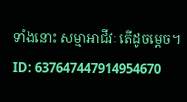ទាំងនោះ សម្មាអាជីវៈ តើដូចម្តេច។
ID: 637647447914954670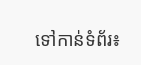ទៅកាន់ទំព័រ៖